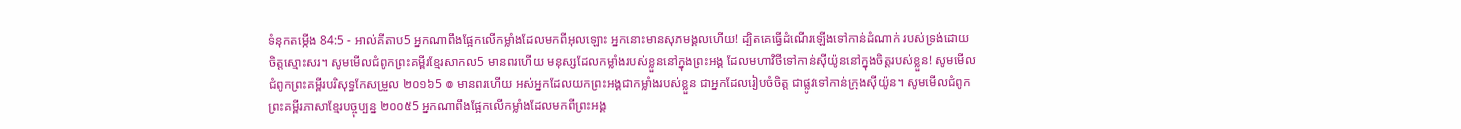ទំនុកតម្កើង 84:5 - អាល់គីតាប5 អ្នកណាពឹងផ្អែកលើកម្លាំងដែលមកពីអុលឡោះ អ្នកនោះមានសុភមង្គលហើយ! ដ្បិតគេធ្វើដំណើរឡើងទៅកាន់ដំណាក់ របស់ទ្រង់ដោយចិត្តស្មោះសរ។ សូមមើលជំពូកព្រះគម្ពីរខ្មែរសាកល5 មានពរហើយ មនុស្សដែលកម្លាំងរបស់ខ្លួននៅក្នុងព្រះអង្គ ដែលមហាវិថីទៅកាន់ស៊ីយ៉ូននៅក្នុងចិត្តរបស់ខ្លួន! សូមមើលជំពូកព្រះគម្ពីរបរិសុទ្ធកែសម្រួល ២០១៦5 ៙ មានពរហើយ អស់អ្នកដែលយកព្រះអង្គជាកម្លាំងរបស់ខ្លួន ជាអ្នកដែលរៀបចំចិត្ត ជាផ្លូវទៅកាន់ក្រុងស៊ីយ៉ូន។ សូមមើលជំពូកព្រះគម្ពីរភាសាខ្មែរបច្ចុប្បន្ន ២០០៥5 អ្នកណាពឹងផ្អែកលើកម្លាំងដែលមកពីព្រះអង្គ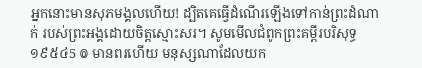អ្នកនោះមានសុភមង្គលហើយ! ដ្បិតគេធ្វើដំណើរឡើងទៅកាន់ព្រះដំណាក់ របស់ព្រះអង្គដោយចិត្តស្មោះសរ។ សូមមើលជំពូកព្រះគម្ពីរបរិសុទ្ធ ១៩៥៤5 ៙ មានពរហើយ មនុស្សណាដែលយក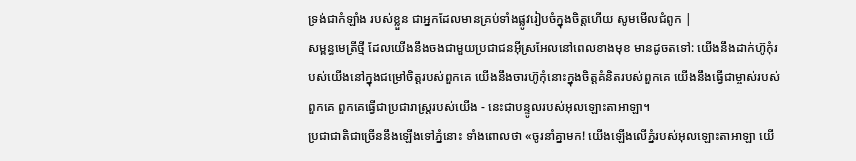ទ្រង់ជាកំឡាំង របស់ខ្លួន ជាអ្នកដែលមានគ្រប់ទាំងផ្លូវរៀបចំក្នុងចិត្តហើយ សូមមើលជំពូក |
សម្ពន្ធមេត្រីថ្មី ដែលយើងនឹងចងជាមួយប្រជាជនអ៊ីស្រអែលនៅពេលខាងមុខ មានដូចតទៅ: យើងនឹងដាក់ហ៊ូកុំរបស់យើងនៅក្នុងជម្រៅចិត្តរបស់ពួកគេ យើងនឹងចារហ៊ូកុំនោះក្នុងចិត្តគំនិតរបស់ពួកគេ យើងនឹងធ្វើជាម្ចាស់របស់ពួកគេ ពួកគេធ្វើជាប្រជារាស្ត្ររបស់យើង - នេះជាបន្ទូលរបស់អុលឡោះតាអាឡា។
ប្រជាជាតិជាច្រើននឹងឡើងទៅភ្នំនោះ ទាំងពោលថា «ចូរនាំគ្នាមក! យើងឡើងលើភ្នំរបស់អុលឡោះតាអាឡា យើ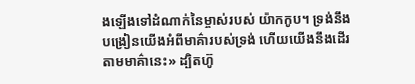ងឡើងទៅដំណាក់នៃម្ចាស់របស់ យ៉ាកកូប។ ទ្រង់នឹងបង្រៀនយើងអំពីមាគ៌ារបស់ទ្រង់ ហើយយើងនឹងដើរតាមមាគ៌ានេះ» ដ្បិតហ៊ូ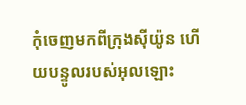កុំចេញមកពីក្រុងស៊ីយ៉ូន ហើយបន្ទូលរបស់អុលឡោះ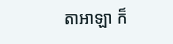តាអាឡា ក៏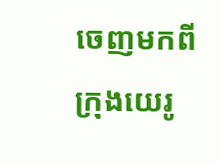ចេញមកពីក្រុងយេរូ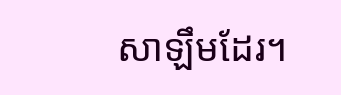សាឡឹមដែរ។